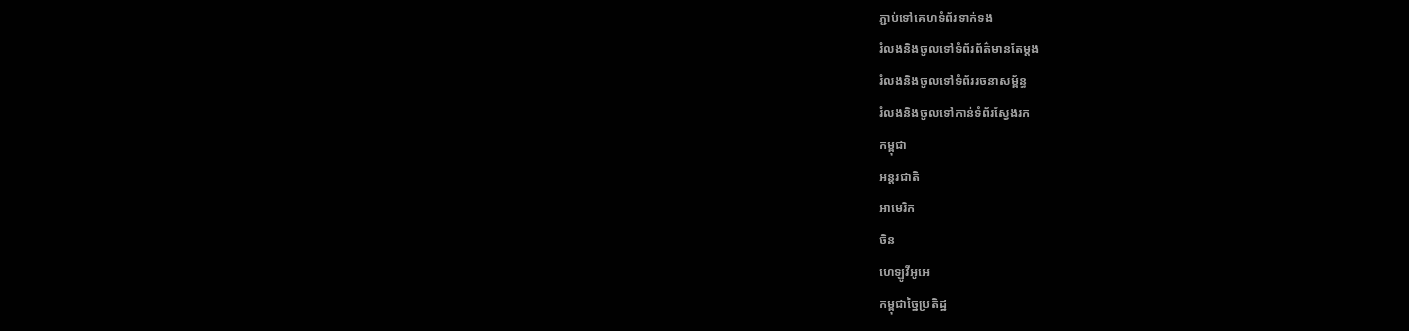ភ្ជាប់ទៅគេហទំព័រទាក់ទង
រំលងនិងចូលទៅទំព័រព័ត៌មានតែម្តង
រំលងនិងចូលទៅទំព័ររចនាសម្ព័ន្ធ
រំលងនិងចូលទៅកាន់ទំព័រស្វែងរក
កម្ពុជា
អន្តរជាតិ
អាមេរិក
ចិន
ហេឡូវីអូអេ
កម្ពុជាច្នៃប្រតិដ្ឋ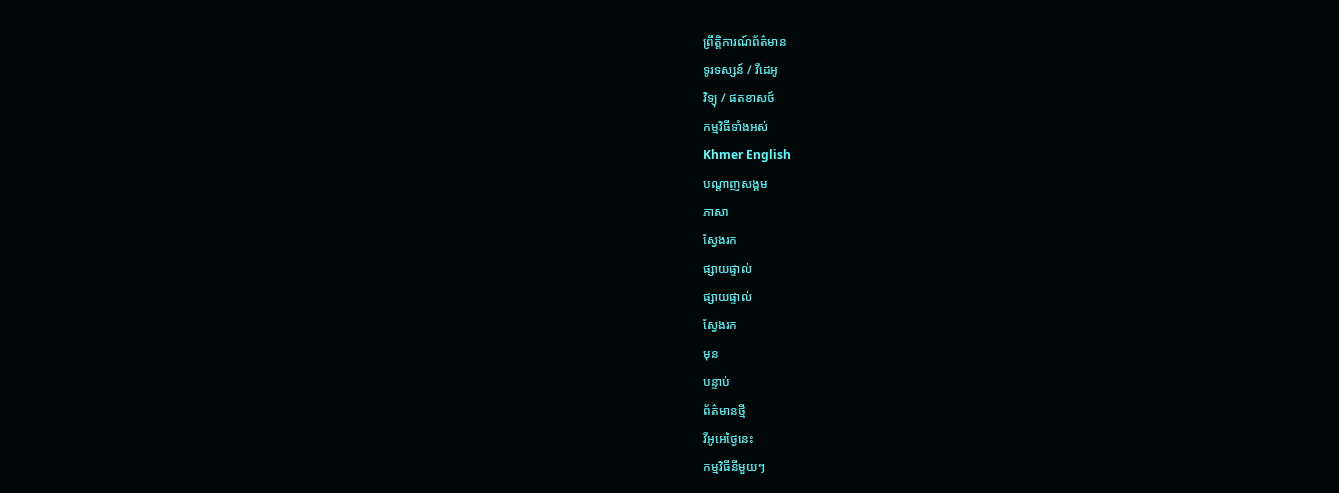ព្រឹត្តិការណ៍ព័ត៌មាន
ទូរទស្សន៍ / វីដេអូ
វិទ្យុ / ផតខាសថ៍
កម្មវិធីទាំងអស់
Khmer English
បណ្តាញសង្គម
ភាសា
ស្វែងរក
ផ្សាយផ្ទាល់
ផ្សាយផ្ទាល់
ស្វែងរក
មុន
បន្ទាប់
ព័ត៌មានថ្មី
វីអូអេថ្ងៃនេះ
កម្មវិធីនីមួយៗ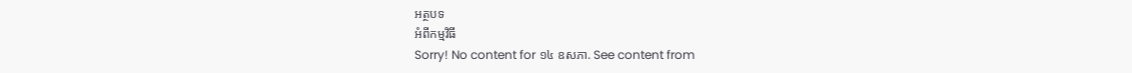អត្ថបទ
អំពីកម្មវិធី
Sorry! No content for ១៤ ឧសភា. See content from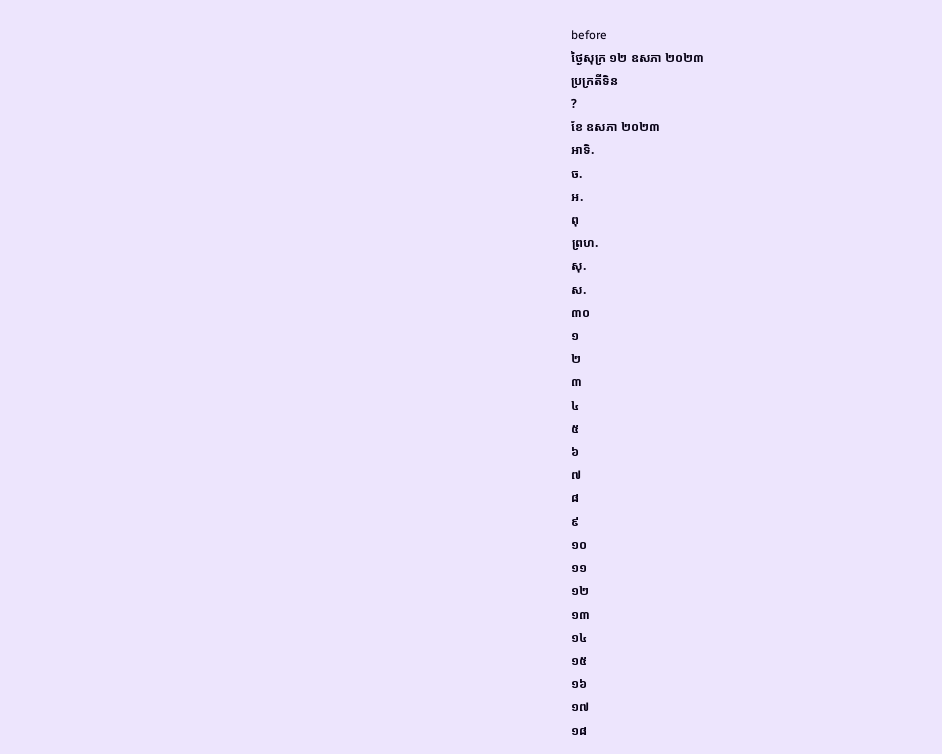before
ថ្ងៃសុក្រ ១២ ឧសភា ២០២៣
ប្រក្រតីទិន
?
ខែ ឧសភា ២០២៣
អាទិ.
ច.
អ.
ពុ
ព្រហ.
សុ.
ស.
៣០
១
២
៣
៤
៥
៦
៧
៨
៩
១០
១១
១២
១៣
១៤
១៥
១៦
១៧
១៨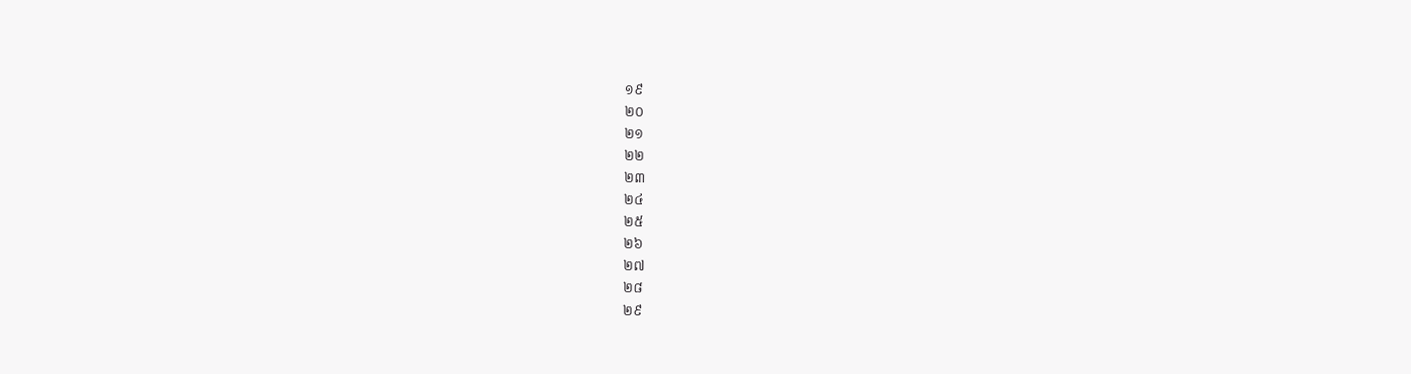១៩
២០
២១
២២
២៣
២៤
២៥
២៦
២៧
២៨
២៩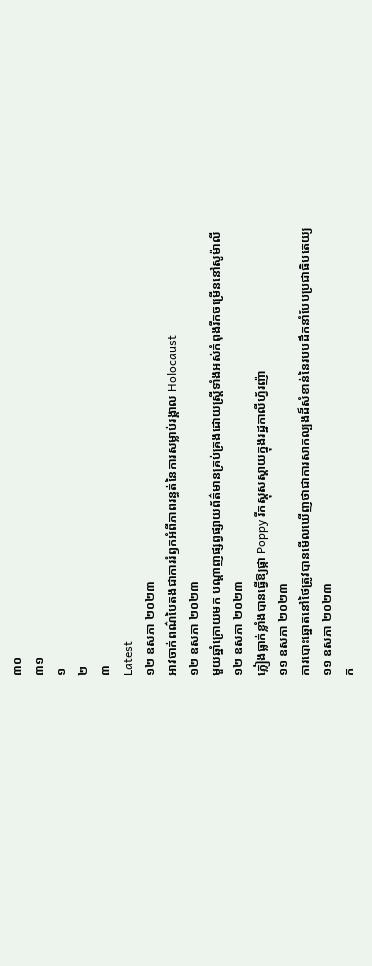៣០
៣១
១
២
៣
Latest
១២ ឧសភា ២០២៣
អាវចាក់ពណ៌បៃតងជាការរំឭកអំពីភាពរន្ធត់នៃការសម្លាប់រង្គាល Holocaust
១២ ឧសភា ២០២៣
មួយឆ្នាំក្រោយមក បណ្តាញផ្សព្វផ្សាយព័ត៌មានគ្រប់គ្រងដោយស្ត្រីទាំងអស់កំពុងរីកចម្រើននៅសូម៉ាលី
១២ ឧសភា ២០២៣
ភ្លៀងធ្លាក់ខ្លាំងបានធ្វើឱ្យផ្កា Poppy រីកស្គុសស្គាយក្នុងរដ្ឋកាលីហ្វ័រញ៉ា
១១ ឧសភា ២០២៣
ការបោះឆ្នោតនៅថៃត្រូវបានមើលឃើញថាជាការសាកល្បងដ៏សំខាន់នៃរបបដឹកនាំបែបប្រជាធិបតេយ្យ
១១ ឧសភា ២០២៣
ក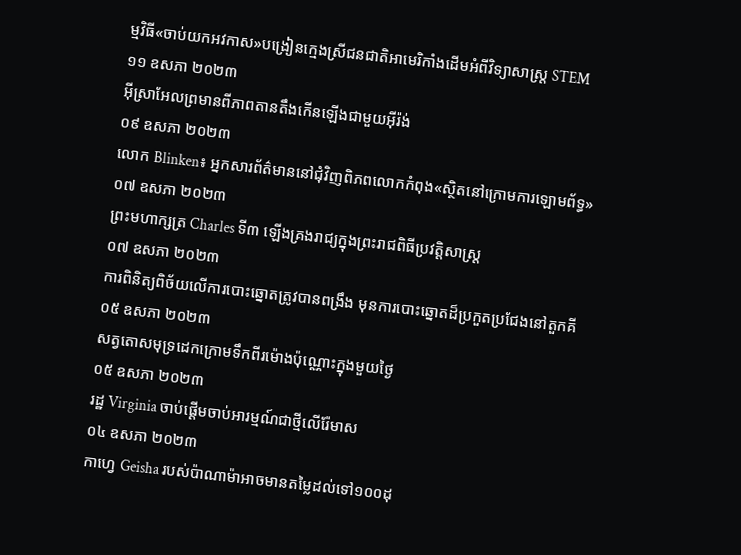ម្មវិធី«ចាប់យកអវកាស»បង្រៀនក្មេងស្រីជនជាតិអាមេរិកាំងដើមអំពីវិទ្យាសាស្ត្រ STEM
១១ ឧសភា ២០២៣
អ៊ីស្រាអែលព្រមានពីភាពតានតឹងកើនឡើងជាមួយអ៊ីរ៉ង់
០៩ ឧសភា ២០២៣
លោក Blinken៖ អ្នកសារព័ត៌មាននៅជុំវិញពិភពលោកកំពុង«ស្ថិតនៅក្រោមការឡោមព័ទ្ធ»
០៧ ឧសភា ២០២៣
ព្រះមហាក្សត្រ Charles ទី៣ ឡើងគ្រងរាជ្យក្នុងព្រះរាជពិធីប្រវត្តិសាស្ត្រ
០៧ ឧសភា ២០២៣
ការពិនិត្យពិច័យលើការបោះឆ្នោតត្រូវបានពង្រឹង មុនការបោះឆ្នោតដ៏ប្រកួតប្រជែងនៅតួកគី
០៥ ឧសភា ២០២៣
សត្វតោសមុទ្រដេកក្រោមទឹកពីរម៉ោងប៉ុណ្ណោះក្នុងមួយថ្ងៃ
០៥ ឧសភា ២០២៣
រដ្ឋ Virginia ចាប់ផ្ដើមចាប់អារម្មណ៍ជាថ្មីលើរ៉ែមាស
០៤ ឧសភា ២០២៣
កាហ្វេ Geisha របស់ប៉ាណាម៉ាអាចមានតម្លៃដល់ទៅ១០០ដុ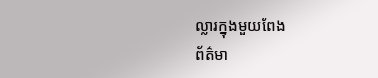ល្លារក្នុងមួយពែង
ព័ត៌មា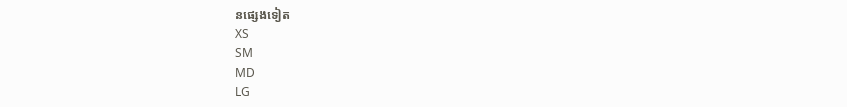នផ្សេងទៀត
XS
SM
MD
LG